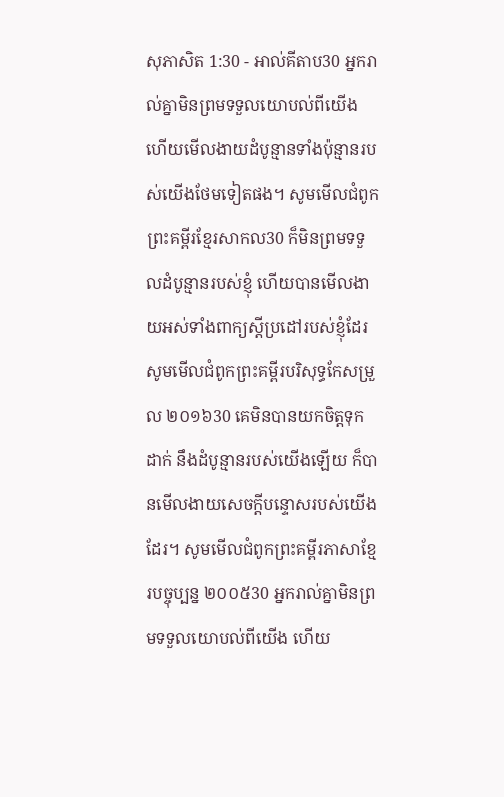សុភាសិត 1:30 - អាល់គីតាប30 អ្នករាល់គ្នាមិនព្រមទទួលយោបល់ពីយើង ហើយមើលងាយដំបូន្មានទាំងប៉ុន្មានរបស់យើងថែមទៀតផង។ សូមមើលជំពូកព្រះគម្ពីរខ្មែរសាកល30 ក៏មិនព្រមទទួលដំបូន្មានរបស់ខ្ញុំ ហើយបានមើលងាយអស់ទាំងពាក្យស្ដីប្រដៅរបស់ខ្ញុំដែរ សូមមើលជំពូកព្រះគម្ពីរបរិសុទ្ធកែសម្រួល ២០១៦30 គេមិនបានយកចិត្តទុកដាក់ នឹងដំបូន្មានរបស់យើងឡើយ ក៏បានមើលងាយសេចក្ដីបន្ទោសរបស់យើងដែរ។ សូមមើលជំពូកព្រះគម្ពីរភាសាខ្មែរបច្ចុប្បន្ន ២០០៥30 អ្នករាល់គ្នាមិនព្រមទទួលយោបល់ពីយើង ហើយ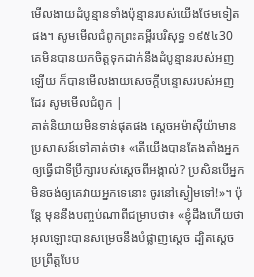មើលងាយដំបូន្មានទាំងប៉ុន្មានរបស់យើងថែមទៀតផង។ សូមមើលជំពូកព្រះគម្ពីរបរិសុទ្ធ ១៩៥៤30 គេមិនបានយកចិត្តទុកដាក់នឹងដំបូន្មានរបស់អញឡើយ ក៏បានមើលងាយសេចក្ដីបន្ទោសរបស់អញដែរ សូមមើលជំពូក |
គាត់និយាយមិនទាន់ផុតផង ស្តេចអម៉ាស៊ីយ៉ាមានប្រសាសន៍ទៅគាត់ថា៖ «តើយើងបានតែងតាំងអ្នកឲ្យធ្វើជាទីប្រឹក្សារបស់ស្តេចពីអង្កាល់? ប្រសិនបើអ្នកមិនចង់ឲ្យគេវាយអ្នកទេនោះ ចូរនៅស្ងៀមទៅ!»។ ប៉ុន្តែ មុននឹងបញ្ចប់ណាពីជម្រាបថា៖ «ខ្ញុំដឹងហើយថា អុលឡោះបានសម្រេចនឹងបំផ្លាញស្តេច ដ្បិតស្តេចប្រព្រឹត្តបែប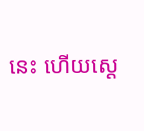នេះ ហើយស្តេ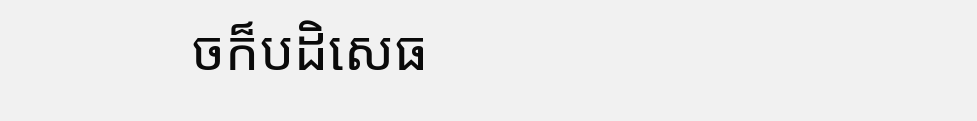ចក៏បដិសេធ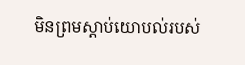មិនព្រមស្តាប់យោបល់របស់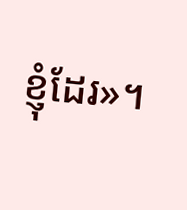ខ្ញុំដែរ»។